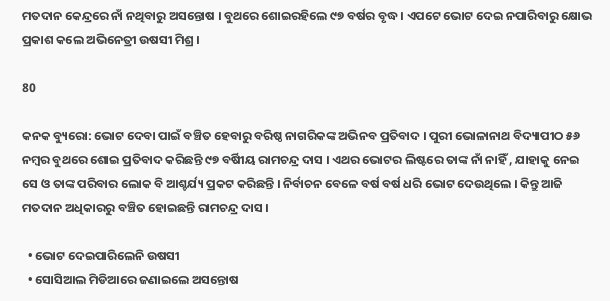ମତଦାନ କେନ୍ଦ୍ରରେ ନାଁ ନଥିବାରୁ ଅସନ୍ତୋଷ । ବୁଥରେ ଶୋଇରହିଲେ ୯୭ ବର୍ଷର ବୃଦ୍ଧ । ଏପଟେ ଭୋଟ ଦେଇ ନପାରିବାରୁ କ୍ଷୋଭ ପ୍ରକାଶ କଲେ ଅଭିନେତ୍ରୀ ଉଷସୀ ମିଶ୍ର ।

80

କନକ ବ୍ୟୁରୋ: ଭୋଟ ଦେବା ପାଇଁ ବଞ୍ଚିତ ହେବାରୁ ବରିଷ୍ଠ ନାଗରିକଙ୍କ ଅଭିନବ ପ୍ରତିବାଦ । ପୁରୀ ଭୋଳାନାଥ ବିଦ୍ୟାପୀଠ ୫୬ ନମ୍ବର ବୁଥରେ ଶୋଇ ପ୍ରତିବାଦ କରିଛନ୍ତି ୯୭ ବର୍ଷିୀୟ ରାମଚନ୍ଦ୍ର ଦାସ । ଏଥର ଭୋଟର ଲିଷ୍ଟରେ ତାଙ୍କ ନାଁ ନାହିଁ , ଯାହାକୁ ନେଇ ସେ ଓ ତାଙ୍କ ପରିବାର ଲୋକ ବି ଆଶ୍ଚର୍ଯ୍ୟ ପ୍ରକଟ କରିଛନ୍ତି । ନିର୍ବାଚନ ବେଳେ ବର୍ଷ ବର୍ଷ ଧରି ଭୋଟ ଦେଉଥିଲେ । କିନ୍ତୁ ଆଜି ମତଦାନ ଅଧିକାରରୁ ବଞ୍ଚିତ ହୋଇଛନ୍ତି ରାମଚନ୍ଦ୍ର ଦାସ ।

  • ଭୋଟ ଦେଇପାରିଲେନି ଉଷସୀ
  • ସୋସିଆଲ ମିଡିଆରେ ଜଣାଇଲେ ଅସନ୍ତୋଷ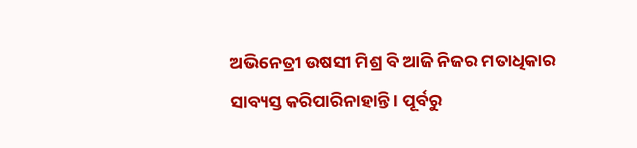ଅଭିନେତ୍ରୀ ଉଷସୀ ମିଶ୍ର ବି ଆଜି ନିଜର ମତାଧିକାର ସାବ୍ୟସ୍ତ କରିପାରିନାହାନ୍ତି । ପୂର୍ବରୁ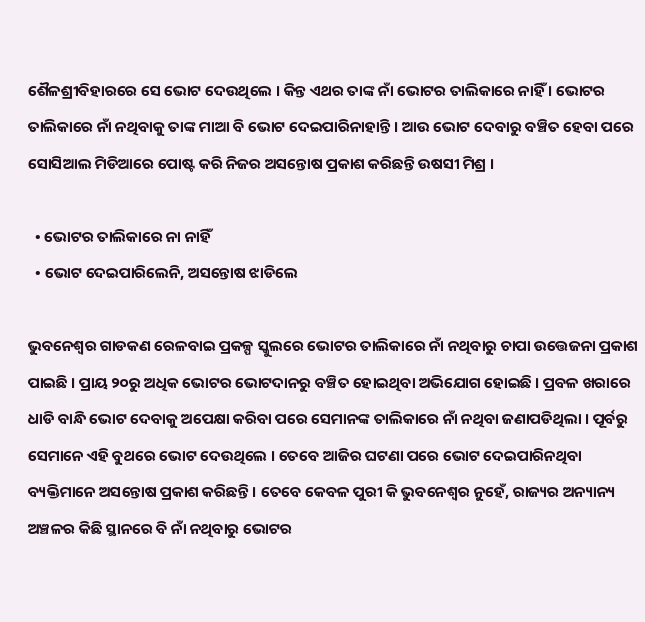ଶୈଳଶ୍ରୀବିହାରରେ ସେ ଭୋଟ ଦେଉଥିଲେ । କିନ୍ତ ଏଥର ତାଙ୍କ ନାଁ ଭୋଟର ତାଲିକାରେ ନାହିଁ । ଭୋଟର ତାଲିକାରେ ନାଁ ନଥିବାକୁ ତାଙ୍କ ମାଆ ବି ଭୋଟ ଦେଇପାରିନାହାନ୍ତି । ଆଉ ଭୋଟ ଦେବାରୁ ବଞ୍ଚିତ ହେବା ପରେ ସୋସିଆଲ ମିଡିଆରେ ପୋଷ୍ଟ କରି ନିଜର ଅସନ୍ତୋଷ ପ୍ରକାଶ କରିଛନ୍ତି ଉଷସୀ ମିଶ୍ର ।

  • ଭୋଟର ତାଲିକାରେ ନା ନାହିଁ
  • ଭୋଟ ଦେଇପାରିଲେନି, ଅସନ୍ତୋଷ ଝାଡିଲେ

ଭୁବନେଶ୍ୱର ଗାଡକଣ ରେଳବାଇ ପ୍ରକଳ୍ପ ସ୍କୁଲରେ ଭୋଟର ତାଲିକାରେ ନାଁ ନଥିବାରୁ ଚାପା ଉତ୍ତେଜନା ପ୍ରକାଶ ପାଇଛି । ପ୍ରାୟ ୨୦ରୁ ଅଧିକ ଭୋଟର ଭୋଟଦାନରୁ ବଞ୍ଚିତ ହୋଇଥିବା ଅଭିଯୋଗ ହୋଇଛି । ପ୍ରବଳ ଖରାରେ ଧାଡି ବାନ୍ଧି ଭୋଟ ଦେବାକୁ ଅପେକ୍ଷା କରିବା ପରେ ସେମାନଙ୍କ ତାଲିକାରେ ନାଁ ନଥିବା ଜଣାପଡିଥିଲା । ପୂର୍ବରୁ ସେମାନେ ଏହି ବୁଥରେ ଭୋଟ ଦେଉଥିଲେ । ତେବେ ଆଜିର ଘଟଣା ପରେ ଭୋଟ ଦେଇପାରିନଥିବା ବ୍ୟକ୍ତିମାନେ ଅସନ୍ତୋଷ ପ୍ରକାଶ କରିଛନ୍ତି । ତେବେ କେବଳ ପୁରୀ କି ଭୁବନେଶ୍ୱର ନୁହେଁ, ରାଜ୍ୟର ଅନ୍ୟାନ୍ୟ ଅଞ୍ଚଳର କିଛି ସ୍ଥାନରେ ବି ନାଁ ନଥିବାରୁ ଭୋଟର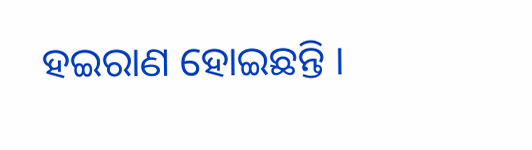ହଇରାଣ ହୋଇଛନ୍ତି ।